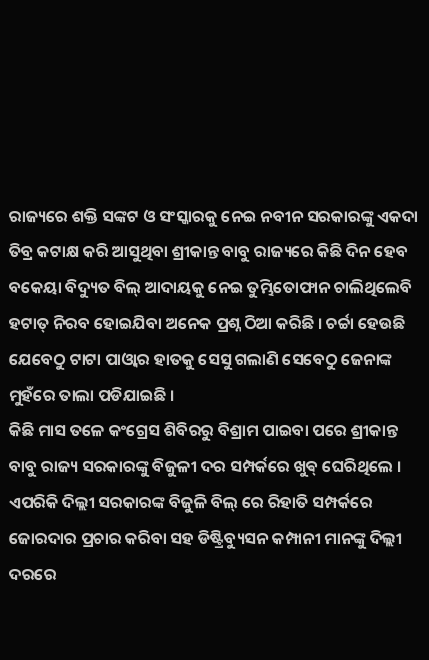ରାଜ୍ୟରେ ଶକ୍ତି ସଙ୍କଟ ଓ ସଂସ୍କାରକୁ ନେଇ ନବୀନ ସରକାରଙ୍କୁ ଏକଦା ତିବ୍ର କଟାକ୍ଷ କରି ଆସୁଥିବା ଶ୍ରୀକାନ୍ତ ବାବୁ ରାଜ୍ୟରେ କିଛି ଦିନ ହେବ ବକେୟା ବିଦ୍ୟୁତ ବିଲ୍ ଆଦାୟକୁ ନେଇ ତୁମ୍ଭିତୋଫାନ ଚାଲିଥିଲେବି ହଟାତ୍ ନିରବ ହୋଇଯିବା ଅନେକ ପ୍ରଶ୍ନ ଠିଆ କରିଛି । ଚର୍ଚ୍ଚା ହେଉଛି ଯେବେଠୁ ଟାଟା ପାଓ୍ବାର ହାତକୁ ସେସୁ ଗଲାଣି ସେବେଠୁ ଜେନାଙ୍କ ମୁହଁରେ ତାଲା ପଡିଯାଇଛି ।
କିଛି ମାସ ତଳେ କଂଗ୍ରେସ ଶିବିରରୁ ବିଶ୍ରାମ ପାଇବା ପରେ ଶ୍ରୀକାନ୍ତ ବାବୁ ରାଜ୍ୟ ସରକାରଙ୍କୁ ବିଜୁଳୀ ଦର ସମ୍ପର୍କରେ ଖୁଵ୍ ଘେରିଥିଲେ । ଏପରିକି ଦିଲ୍ଲୀ ସରକାରଙ୍କ ବିଜୁଳି ବିଲ୍ ରେ ରିହାତି ସମ୍ପର୍କରେ ଜୋରଦାର ପ୍ରଚାର କରିବା ସହ ଡିଷ୍ଟ୍ରିବ୍ୟୁସନ କମ୍ପାନୀ ମାନଙ୍କୁ ଦିଲ୍ଲୀ ଦରରେ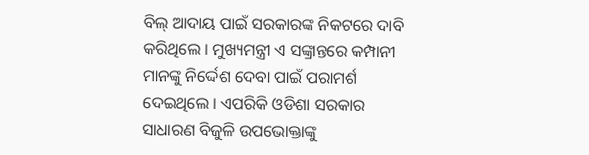ବିଲ୍ ଆଦାୟ ପାଇଁ ସରକାରଙ୍କ ନିକଟରେ ଦାବି କରିଥିଲେ । ମୁଖ୍ୟମନ୍ତ୍ରୀ ଏ ସଙ୍କ୍ରାନ୍ତରେ କମ୍ପାନୀ ମାନଙ୍କୁ ନିର୍ଦ୍ଦେଶ ଦେବା ପାଇଁ ପରାମର୍ଶ ଦେଇଥିଲେ । ଏପରିକି ଓଡିଶା ସରକାର ସାଧାରଣ ବିଜୁଳି ଉପଭୋକ୍ତାଙ୍କୁ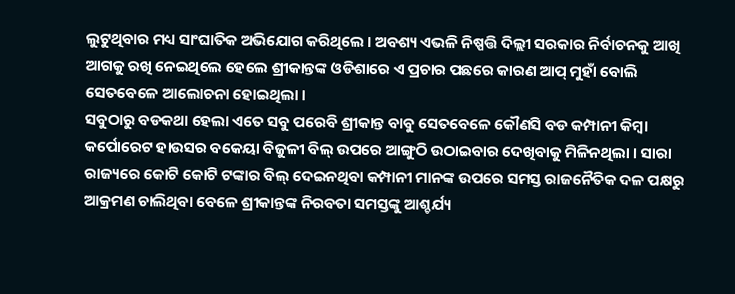ଲୁଟୁଥିବାର ମଧ୍ୟ ସାଂଘାତିକ ଅଭିଯୋଗ କରିଥିଲେ । ଅବଶ୍ୟ ଏଭଳି ନିଷ୍ପତ୍ତି ଦିଲ୍ଲୀ ସରକାର ନିର୍ବାଚନକୁ ଆଖି ଆଗକୁ ରଖି ନେଇଥିଲେ ହେଲେ ଶ୍ରୀକାନ୍ତଙ୍କ ଓଡିଶାରେ ଏ ପ୍ରଚାର ପଛରେ କାରଣ ଆପ୍ ମୁହାଁ ବୋଲି ସେତବେଳେ ଆଲୋଚନା ହୋଇଥିଲା ।
ସବୁଠାରୁ ବଡକଥା ହେଲା ଏତେ ସବୁ ପରେବି ଶ୍ରୀକାନ୍ତ ବାବୁ ସେତବେଳେ କୌଣସି ବଡ କମ୍ପାନୀ କିମ୍ବା କର୍ପୋରେଟ ହାଉସର ବକେୟା ବିଜୁଳୀ ବିଲ୍ ଉପରେ ଆଙ୍ଗୁଠି ଉଠାଇବାର ଦେଖିବାକୁ ମିଳିନଥିଲା । ସାରା ରାଜ୍ୟରେ କୋଟି କୋଟି ଟଙ୍କାର ବିଲ୍ ଦେଇନଥିବା କମ୍ପାନୀ ମାନଙ୍କ ଉପରେ ସମସ୍ତ ରାଜନୈତିକ ଦଳ ପକ୍ଷରୁ ଆକ୍ରମଣ ଚାଲିଥିବା ବେଳେ ଶ୍ରୀକାନ୍ତଙ୍କ ନିରବତା ସମସ୍ତଙ୍କୁ ଆଶ୍ଚର୍ଯ୍ୟ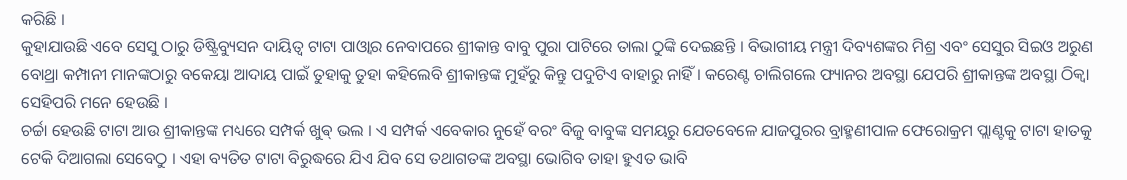କରିଛି ।
କୁହାଯାଉଛି ଏବେ ସେସୁ ଠାରୁ ଡିଷ୍ଟ୍ରିବ୍ୟୁସନ ଦାୟିତ୍ୱ ଟାଟା ପାଓ୍ବାର ନେବାପରେ ଶ୍ରୀକାନ୍ତ ବାବୁ ପୁରା ପାଟିରେ ତାଲା ଠୁଙ୍କି ଦେଇଛନ୍ତି । ବିଭାଗୀୟ ମନ୍ତ୍ରୀ ଦିବ୍ୟଶଙ୍କର ମିଶ୍ର ଏବଂ ସେସୁର ସିଇଓ ଅରୁଣ ବୋଥ୍ରା କମ୍ପାନୀ ମାନଙ୍କଠାରୁ ବକେୟା ଆଦାୟ ପାଇଁ ତୁହାକୁ ତୁହା କହିଲେବି ଶ୍ରୀକାନ୍ତଙ୍କ ମୁହଁରୁ କିନ୍ତୁ ପଦୁଟିଏ ବାହାରୁ ନାହିଁ । କରେଣ୍ଟ ଚାଲିଗଲେ ଫ୍ୟାନର ଅବସ୍ଥା ଯେପରି ଶ୍ରୀକାନ୍ତଙ୍କ ଅବସ୍ଥା ଠିକ୍ବା ସେହିପରି ମନେ ହେଉଛି ।
ଚର୍ଚ୍ଚା ହେଉଛି ଟାଟା ଆଉ ଶ୍ରୀକାନ୍ତଙ୍କ ମଧ୍ୟରେ ସମ୍ପର୍କ ଖୁଵ୍ ଭଲ । ଏ ସମ୍ପର୍କ ଏବେକାର ନୁହେଁ ବରଂ ବିଜୁ ବାବୁଙ୍କ ସମୟରୁ ଯେତବେଳେ ଯାଜପୁରର ବ୍ରାହ୍ମଣୀପାଳ ଫେରୋକ୍ରମ ପ୍ଲାଣ୍ଟକୁ ଟାଟା ହାତକୁ ଟେକି ଦିଆଗଲା ସେବେଠୁ । ଏହା ବ୍ୟତିତ ଟାଟା ବିରୁଦ୍ଧରେ ଯିଏ ଯିବ ସେ ତଥାଗତଙ୍କ ଅବସ୍ଥା ଭୋଗିବ ତାହା ହୁଏତ ଭାବି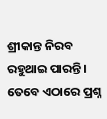ଶ୍ରୀକାନ୍ତ ନିରବ ରହୁଥାଇ ପାରନ୍ତି । ତେବେ ଏଠାରେ ପ୍ରଶ୍ନ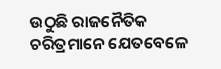ଉଠୁଛି ରାଜନୈତିକ ଚରିତ୍ରମାନେ ଯେତବେଳେ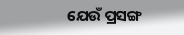ଯେଉଁ ପ୍ରସଙ୍ଗ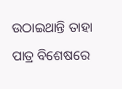ଉଠାଇଥାନ୍ତି ତାହା ପାତ୍ର ବିଶେଷରେ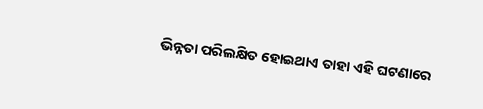ଭିନ୍ନତା ପରିଲକ୍ଷିତ ହୋଇଥାଏ ତାହା ଏହି ଘଟଣାରେ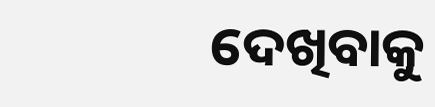ଦେଖିବାକୁ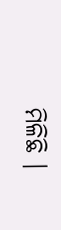ମିଳିଛି ।